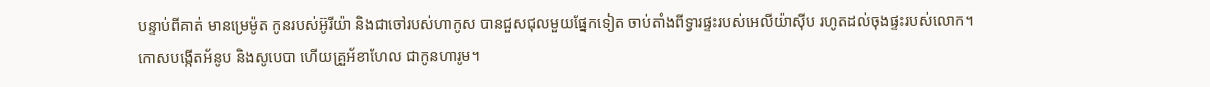បន្ទាប់ពីគាត់ មានម្រេម៉ូត កូនរបស់អ៊ូរីយ៉ា និងជាចៅរបស់ហាកូស បានជួសជុលមួយផ្នែកទៀត ចាប់តាំងពីទ្វារផ្ទះរបស់អេលីយ៉ាស៊ីប រហូតដល់ចុងផ្ទះរបស់លោក។
កោសបង្កើតអ័នូប និងសូបេបា ហើយគ្រួអ័ខាហែល ជាកូនហារូម។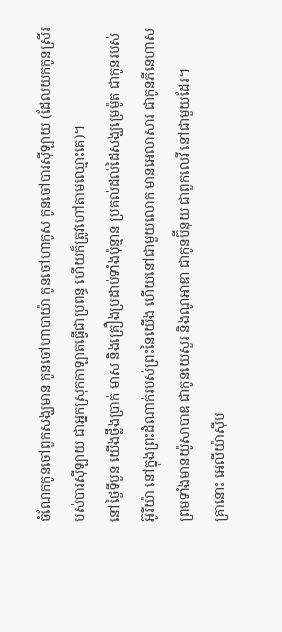ចំណែកកូនចៅពួកសង្ឃមាន កូនចៅហាបាយ៉ា កូនចៅហាកូស កូនចៅបារស៊ីឡាយ (ដែលយកកូនស្រីរបស់បារស៊ីឡាយ ជាអ្នកស្រុកកាឡាតធ្វើជាប្រពន្ធ ហើយក៏ត្រូវហៅតាមឈ្មោះគេ)។
នៅថ្ងៃទីបួន យើងថ្លឹងប្រាក់ មាស និងគ្រឿងប្រដាប់ទាំងប៉ុន្មាន ប្រគល់ដល់ដៃសង្ឃម្រេម៉ូត ជាកូនរបស់អ៊ូរីយ៉ា នៅក្នុងព្រះដំណាក់របស់ព្រះនៃយើង ហើយនៅជាមួយលោក មានអេលាសារ ជាកូនភីនេហាស ព្រមទាំងមានយ៉ូសាបាឌ ជាកូនយេសួរ និងណូអាឌា ជាកូនប៊ីនុយ ជាពួកលេវី នៅជាមួយដែរ។
គ្រានោះ អេលីយ៉ាស៊ីប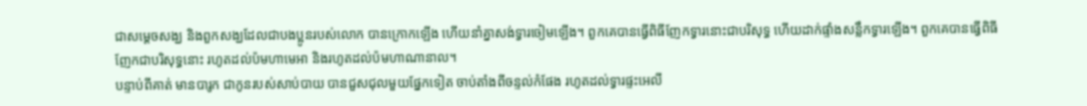ជាសម្ដេចសង្ឃ និងពួកសង្ឃដែលជាបងប្អូនរបស់លោក បានក្រោកឡើង ហើយនាំគ្នាសង់ទ្វារចៀមឡើង។ ពួកគេបានធ្វើពិធីញែកទ្វារនោះជាបរិសុទ្ធ ហើយដាក់ផ្ទាំងសន្លឹកទ្វារឡើង។ ពួកគេបានធ្វើពិធីញែកជាបរិសុទ្ធនោះ រហូតដល់ប៉មហាមេអា និងរហូតដល់ប៉មហាណានាល។
បន្ទាប់ពីគាត់ មានបារូក ជាកូនរបស់សាប់បាយ បានជួសជុលមួយផ្នែកទៀត ចាប់តាំងពីចន្ទល់កំផែង រហូតដល់ទ្វារផ្ទះអេលី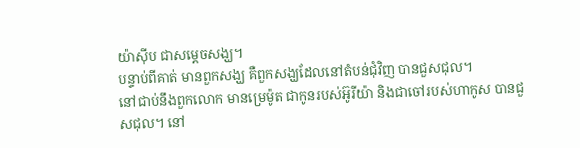យ៉ាស៊ីប ជាសម្ដេចសង្ឃ។
បន្ទាប់ពីគាត់ មានពួកសង្ឃ គឺពួកសង្ឃដែលនៅតំបន់ជុំវិញ បានជួសជុល។
នៅជាប់នឹងពួកលោក មានម្រេម៉ូត ជាកូនរបស់អ៊ូរីយ៉ា និងជាចៅរបស់ហាកូស បានជួសជុល។ នៅ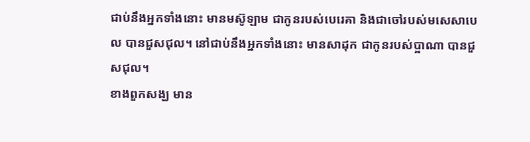ជាប់នឹងអ្នកទាំងនោះ មានមស៊ូឡាម ជាកូនរបស់បេរេគា និងជាចៅរបស់មសេសាបេល បានជួសជុល។ នៅជាប់នឹងអ្នកទាំងនោះ មានសាដុក ជាកូនរបស់ប្អាណា បានជួសជុល។
ខាងពួកសង្ឃ មាន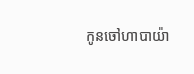កូនចៅហាបាយ៉ា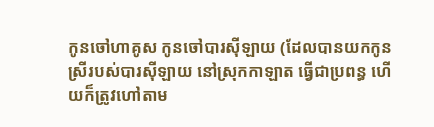កូនចៅហាគូស កូនចៅបារស៊ីឡាយ (ដែលបានយកកូនស្រីរបស់បារស៊ីឡាយ នៅស្រុកកាឡាត ធ្វើជាប្រពន្ធ ហើយក៏ត្រូវហៅតាម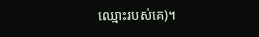ឈ្មោះរបស់គេ)។